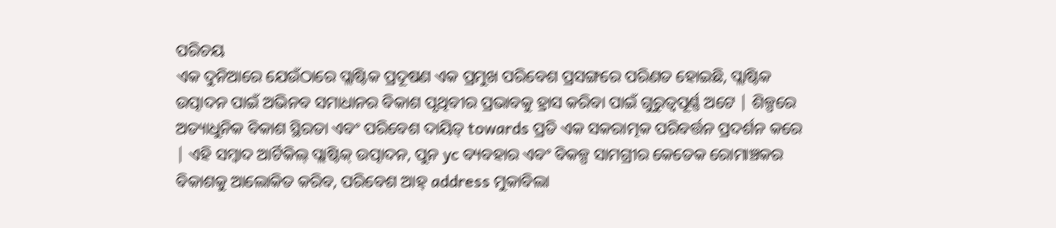ପରିଚୟ
ଏକ ଦୁନିଆରେ ଯେଉଁଠାରେ ପ୍ଲାଷ୍ଟିକ ପ୍ରଦୂଷଣ ଏକ ପ୍ରମୁଖ ପରିବେଶ ପ୍ରସଙ୍ଗରେ ପରିଣତ ହୋଇଛି, ପ୍ଲାଷ୍ଟିକ ଉତ୍ପାଦନ ପାଇଁ ଅଭିନବ ସମାଧାନର ବିକାଶ ପୃଥିବୀର ପ୍ରଭାବକୁ ହ୍ରାସ କରିବା ପାଇଁ ଗୁରୁତ୍ୱପୂର୍ଣ୍ଣ ଅଟେ | ଶିଳ୍ପରେ ଅତ୍ୟାଧୁନିକ ବିକାଶ ସ୍ଥିରତା ଏବଂ ପରିବେଶ ଦାୟିତ୍ towards ପ୍ରତି ଏକ ସକରାତ୍ମକ ପରିବର୍ତ୍ତନ ପ୍ରଦର୍ଶନ କରେ | ଏହି ସମ୍ବାଦ ଆର୍ଟିକିଲ୍ ପ୍ଲାଷ୍ଟିକ୍ ଉତ୍ପାଦନ, ପୁନ yc ବ୍ୟବହାର ଏବଂ ବିକଳ୍ପ ସାମଗ୍ରୀର କେତେକ ରୋମାଞ୍ଚକର ବିକାଶକୁ ଆଲୋକିତ କରିବ, ପରିବେଶ ଆହ୍ address ମୁକାବିଲା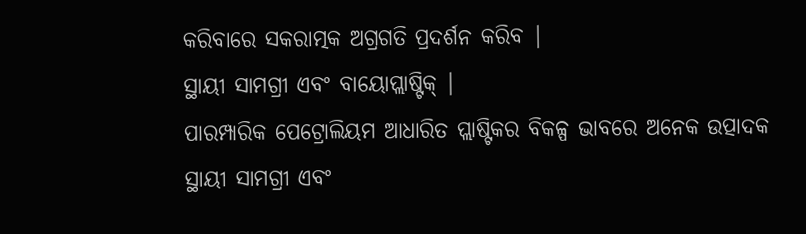କରିବାରେ ସକରାତ୍ମକ ଅଗ୍ରଗତି ପ୍ରଦର୍ଶନ କରିବ |
ସ୍ଥାୟୀ ସାମଗ୍ରୀ ଏବଂ ବାୟୋପ୍ଲାଷ୍ଟିକ୍ |
ପାରମ୍ପାରିକ ପେଟ୍ରୋଲିୟମ ଆଧାରିତ ପ୍ଲାଷ୍ଟିକର ବିକଳ୍ପ ଭାବରେ ଅନେକ ଉତ୍ପାଦକ ସ୍ଥାୟୀ ସାମଗ୍ରୀ ଏବଂ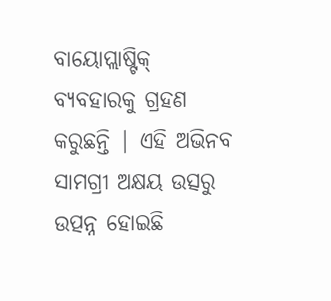ବାୟୋପ୍ଲାଷ୍ଟିକ୍ ବ୍ୟବହାରକୁ ଗ୍ରହଣ କରୁଛନ୍ତି | ଏହି ଅଭିନବ ସାମଗ୍ରୀ ଅକ୍ଷୟ ଉତ୍ସରୁ ଉତ୍ପନ୍ନ ହୋଇଛି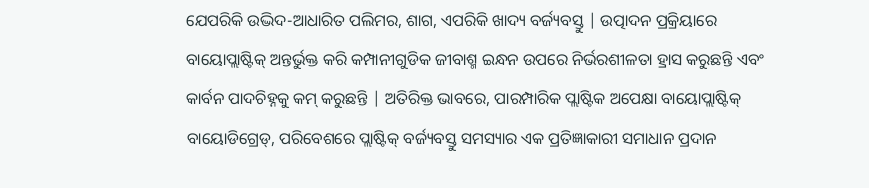ଯେପରିକି ଉଦ୍ଭିଦ-ଆଧାରିତ ପଲିମର, ଶାଗ, ଏପରିକି ଖାଦ୍ୟ ବର୍ଜ୍ୟବସ୍ତୁ | ଉତ୍ପାଦନ ପ୍ରକ୍ରିୟାରେ ବାୟୋପ୍ଲାଷ୍ଟିକ୍ ଅନ୍ତର୍ଭୁକ୍ତ କରି କମ୍ପାନୀଗୁଡିକ ଜୀବାଶ୍ମ ଇନ୍ଧନ ଉପରେ ନିର୍ଭରଶୀଳତା ହ୍ରାସ କରୁଛନ୍ତି ଏବଂ କାର୍ବନ ପାଦଚିହ୍ନକୁ କମ୍ କରୁଛନ୍ତି | ଅତିରିକ୍ତ ଭାବରେ, ପାରମ୍ପାରିକ ପ୍ଲାଷ୍ଟିକ ଅପେକ୍ଷା ବାୟୋପ୍ଲାଷ୍ଟିକ୍ ବାୟୋଡିଗ୍ରେଡ୍, ପରିବେଶରେ ପ୍ଲାଷ୍ଟିକ୍ ବର୍ଜ୍ୟବସ୍ତୁ ସମସ୍ୟାର ଏକ ପ୍ରତିଜ୍ଞାକାରୀ ସମାଧାନ ପ୍ରଦାନ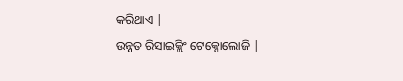କରିଥାଏ |
ଉନ୍ନତ ରିସାଇକ୍ଲିଂ ଟେକ୍ନୋଲୋଜି |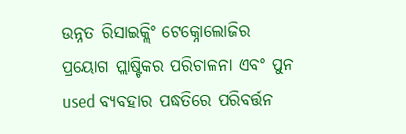ଉନ୍ନତ ରିସାଇକ୍ଲିଂ ଟେକ୍ନୋଲୋଜିର ପ୍ରୟୋଗ ପ୍ଲାଷ୍ଟିକର ପରିଚାଳନା ଏବଂ ପୁନ used ବ୍ୟବହାର ପଦ୍ଧତିରେ ପରିବର୍ତ୍ତନ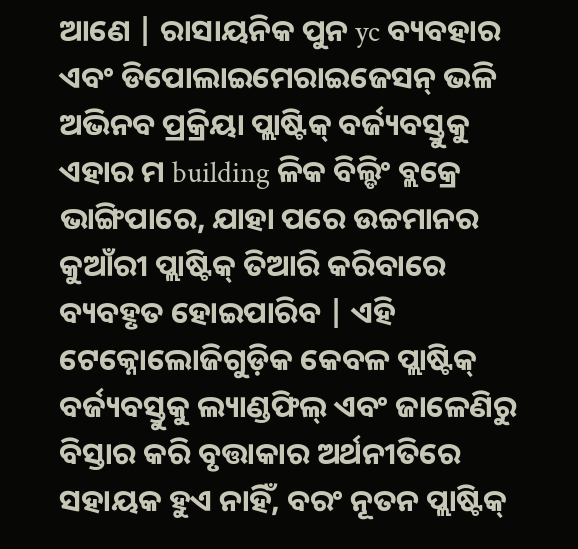ଆଣେ | ରାସାୟନିକ ପୁନ yc ବ୍ୟବହାର ଏବଂ ଡିପୋଲାଇମେରାଇଜେସନ୍ ଭଳି ଅଭିନବ ପ୍ରକ୍ରିୟା ପ୍ଲାଷ୍ଟିକ୍ ବର୍ଜ୍ୟବସ୍ତୁକୁ ଏହାର ମ building ଳିକ ବିଲ୍ଡିଂ ବ୍ଲକ୍ରେ ଭାଙ୍ଗିପାରେ, ଯାହା ପରେ ଉଚ୍ଚମାନର କୁଆଁରୀ ପ୍ଲାଷ୍ଟିକ୍ ତିଆରି କରିବାରେ ବ୍ୟବହୃତ ହୋଇପାରିବ | ଏହି ଟେକ୍ନୋଲୋଜିଗୁଡ଼ିକ କେବଳ ପ୍ଲାଷ୍ଟିକ୍ ବର୍ଜ୍ୟବସ୍ତୁକୁ ଲ୍ୟାଣ୍ଡଫିଲ୍ ଏବଂ ଜାଳେଣିରୁ ବିସ୍ତାର କରି ବୃତ୍ତାକାର ଅର୍ଥନୀତିରେ ସହାୟକ ହୁଏ ନାହିଁ, ବରଂ ନୂତନ ପ୍ଲାଷ୍ଟିକ୍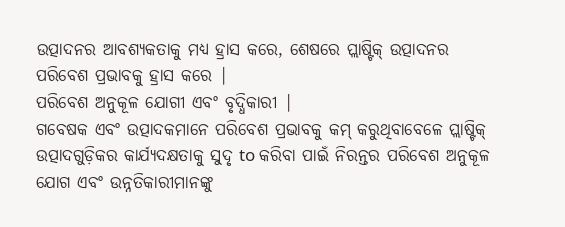ଉତ୍ପାଦନର ଆବଶ୍ୟକତାକୁ ମଧ୍ୟ ହ୍ରାସ କରେ, ଶେଷରେ ପ୍ଲାଷ୍ଟିକ୍ ଉତ୍ପାଦନର ପରିବେଶ ପ୍ରଭାବକୁ ହ୍ରାସ କରେ |
ପରିବେଶ ଅନୁକୂଳ ଯୋଗୀ ଏବଂ ବୃଦ୍ଧିକାରୀ |
ଗବେଷକ ଏବଂ ଉତ୍ପାଦକମାନେ ପରିବେଶ ପ୍ରଭାବକୁ କମ୍ କରୁଥିବାବେଳେ ପ୍ଲାଷ୍ଟିକ୍ ଉତ୍ପାଦଗୁଡ଼ିକର କାର୍ଯ୍ୟଦକ୍ଷତାକୁ ସୁଦୃ to କରିବା ପାଇଁ ନିରନ୍ତର ପରିବେଶ ଅନୁକୂଳ ଯୋଗ ଏବଂ ଉନ୍ନତିକାରୀମାନଙ୍କୁ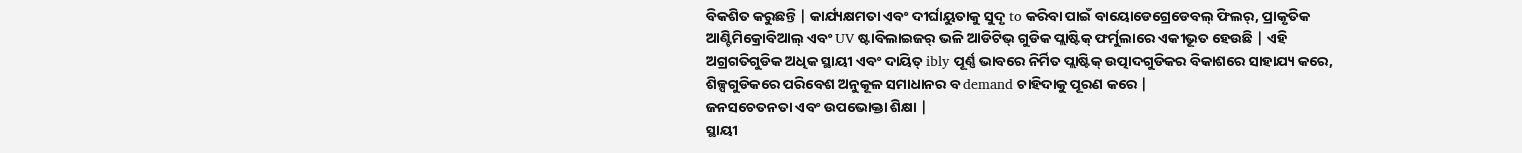ବିକଶିତ କରୁଛନ୍ତି | କାର୍ଯ୍ୟକ୍ଷମତା ଏବଂ ଦୀର୍ଘାୟୁତାକୁ ସୁଦୃ to କରିବା ପାଇଁ ବାୟୋଡେଗ୍ରେଡେବଲ୍ ଫିଲର୍, ପ୍ରାକୃତିକ ଆଣ୍ଟିମିକ୍ରୋବିଆଲ୍ ଏବଂ UV ଷ୍ଟାବିଲାଇଜର୍ ଭଳି ଆଡିଟିଭ୍ ଗୁଡିକ ପ୍ଲାଷ୍ଟିକ୍ ଫର୍ମୁଲାରେ ଏକୀଭୂତ ହେଉଛି | ଏହି ଅଗ୍ରଗତିଗୁଡିକ ଅଧିକ ସ୍ଥାୟୀ ଏବଂ ଦାୟିତ୍ ibly ପୂର୍ଣ୍ଣ ଭାବରେ ନିର୍ମିତ ପ୍ଲାଷ୍ଟିକ୍ ଉତ୍ପାଦଗୁଡିକର ବିକାଶରେ ସାହାଯ୍ୟ କରେ, ଶିଳ୍ପଗୁଡିକରେ ପରିବେଶ ଅନୁକୂଳ ସମାଧାନର ବ demand ଚାହିଦାକୁ ପୂରଣ କରେ |
ଜନସଚେତନତା ଏବଂ ଉପଭୋକ୍ତା ଶିକ୍ଷା |
ସ୍ଥାୟୀ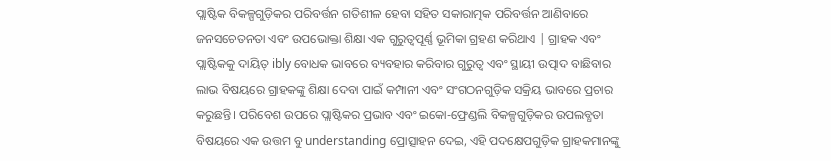ପ୍ଲାଷ୍ଟିକ ବିକଳ୍ପଗୁଡ଼ିକର ପରିବର୍ତ୍ତନ ଗତିଶୀଳ ହେବା ସହିତ ସକାରାତ୍ମକ ପରିବର୍ତ୍ତନ ଆଣିବାରେ ଜନସଚେତନତା ଏବଂ ଉପଭୋକ୍ତା ଶିକ୍ଷା ଏକ ଗୁରୁତ୍ୱପୂର୍ଣ୍ଣ ଭୂମିକା ଗ୍ରହଣ କରିଥାଏ | ଗ୍ରାହକ ଏବଂ ପ୍ଲାଷ୍ଟିକକୁ ଦାୟିତ୍ ibly ବୋଧକ ଭାବରେ ବ୍ୟବହାର କରିବାର ଗୁରୁତ୍ୱ ଏବଂ ସ୍ଥାୟୀ ଉତ୍ପାଦ ବାଛିବାର ଲାଭ ବିଷୟରେ ଗ୍ରାହକଙ୍କୁ ଶିକ୍ଷା ଦେବା ପାଇଁ କମ୍ପାନୀ ଏବଂ ସଂଗଠନଗୁଡ଼ିକ ସକ୍ରିୟ ଭାବରେ ପ୍ରଚାର କରୁଛନ୍ତି। ପରିବେଶ ଉପରେ ପ୍ଲାଷ୍ଟିକର ପ୍ରଭାବ ଏବଂ ଇକୋ-ଫ୍ରେଣ୍ଡଲି ବିକଳ୍ପଗୁଡ଼ିକର ଉପଲବ୍ଧତା ବିଷୟରେ ଏକ ଉତ୍ତମ ବୁ understanding ପ୍ରୋତ୍ସାହନ ଦେଇ, ଏହି ପଦକ୍ଷେପଗୁଡ଼ିକ ଗ୍ରାହକମାନଙ୍କୁ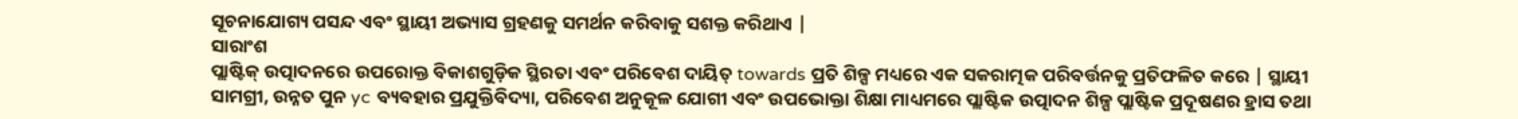ସୂଚନାଯୋଗ୍ୟ ପସନ୍ଦ ଏବଂ ସ୍ଥାୟୀ ଅଭ୍ୟାସ ଗ୍ରହଣକୁ ସମର୍ଥନ କରିବାକୁ ସଶକ୍ତ କରିଥାଏ |
ସାରାଂଶ
ପ୍ଲାଷ୍ଟିକ୍ ଉତ୍ପାଦନରେ ଉପରୋକ୍ତ ବିକାଶଗୁଡ଼ିକ ସ୍ଥିରତା ଏବଂ ପରିବେଶ ଦାୟିତ୍ towards ପ୍ରତି ଶିଳ୍ପ ମଧ୍ୟରେ ଏକ ସକରାତ୍ମକ ପରିବର୍ତ୍ତନକୁ ପ୍ରତିଫଳିତ କରେ | ସ୍ଥାୟୀ ସାମଗ୍ରୀ, ଉନ୍ନତ ପୁନ yc ବ୍ୟବହାର ପ୍ରଯୁକ୍ତିବିଦ୍ୟା, ପରିବେଶ ଅନୁକୂଳ ଯୋଗୀ ଏବଂ ଉପଭୋକ୍ତା ଶିକ୍ଷା ମାଧ୍ୟମରେ ପ୍ଲାଷ୍ଟିକ ଉତ୍ପାଦନ ଶିଳ୍ପ ପ୍ଲାଷ୍ଟିକ ପ୍ରଦୂଷଣର ହ୍ରାସ ତଥା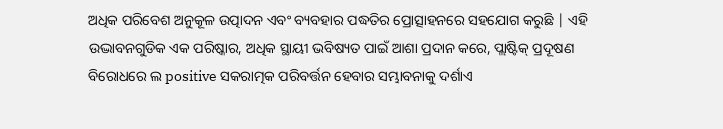ଅଧିକ ପରିବେଶ ଅନୁକୂଳ ଉତ୍ପାଦନ ଏବଂ ବ୍ୟବହାର ପଦ୍ଧତିର ପ୍ରୋତ୍ସାହନରେ ସହଯୋଗ କରୁଛି | ଏହି ଉଦ୍ଭାବନଗୁଡିକ ଏକ ପରିଷ୍କାର, ଅଧିକ ସ୍ଥାୟୀ ଭବିଷ୍ୟତ ପାଇଁ ଆଶା ପ୍ରଦାନ କରେ, ପ୍ଲାଷ୍ଟିକ୍ ପ୍ରଦୂଷଣ ବିରୋଧରେ ଲ positive ସକରାତ୍ମକ ପରିବର୍ତ୍ତନ ହେବାର ସମ୍ଭାବନାକୁ ଦର୍ଶାଏ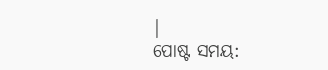|
ପୋଷ୍ଟ ସମୟ: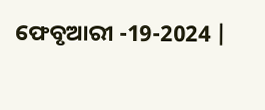ଫେବୃଆରୀ -19-2024 |